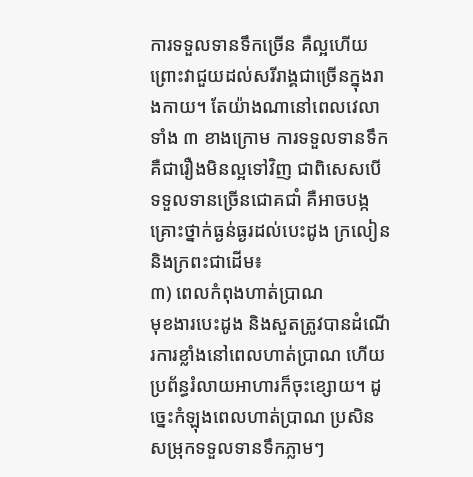ការទទួលទានទឹកច្រើន គឺល្អហើយ ព្រោះវាជួយដល់សរីរាង្គជាច្រើនក្នុងរាងកាយ។ តែយ៉ាងណានៅពេលវេលាទាំង ៣ ខាងក្រោម ការទទួលទានទឹកគឺជារឿងមិនល្អទៅវិញ ជាពិសេសបើទទួលទានច្រើនជោគជាំ គឺអាចបង្កគ្រោះថ្នាក់ធ្ងន់ធ្ងរដល់បេះដូង ក្រលៀន និងក្រពះជាដើម៖
៣) ពេលកំពុងហាត់ប្រាណ
មុខងារបេះដូង និងសួតត្រូវបានដំណើរការខ្លាំងនៅពេលហាត់ប្រាណ ហើយប្រព័ន្ធរំលាយអាហារក៏ចុះខ្សោយ។ ដូច្នេះកំឡុងពេលហាត់ប្រាណ ប្រសិនសម្រុកទទួលទានទឹកភ្លាមៗ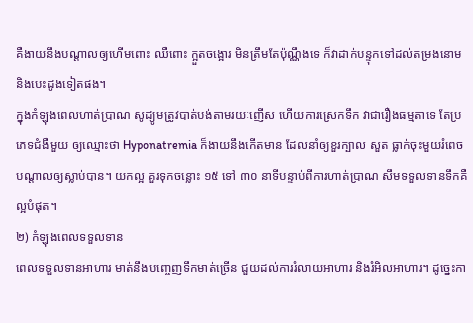គឺងាយនឹងបណ្តាលឲ្យហើមពោះ ឈឺពោះ ក្អួតចង្អោរ មិនត្រឹមតែប៉ុណ្ណឹងទេ ក៏វាដាក់បន្ទុកទៅដល់តម្រងនោម និងបេះដូងទៀតផង។
ក្នុងកំឡុងពេលហាត់ប្រាណ សូដ្យូមត្រូវបាត់បង់តាមរយៈញើស ហើយការស្រេកទឹក វាជារឿងធម្មតាទេ តែប្រភេទជំងឺមួយ ឲ្យឈ្មោះថា Hyponatremia ក៏ងាយនឹងកើតមាន ដែលនាំឲ្យខួរក្បាល សួត ធ្លាក់ចុះមួយរំពេច បណ្តាលឲ្យស្លាប់បាន។ យកល្អ គួរទុកចន្លោះ ១៥ ទៅ ៣០ នាទីបន្ទាប់ពីការហាត់ប្រាណ សឹមទទួលទានទឹកគឺល្អបំផុត។
២) កំឡុងពេលទទួលទាន
ពេលទទួលទានអាហារ មាត់នឹងបញ្ចេញទឹកមាត់ច្រើន ជួយដល់ការរំលាយអាហារ និងរំអិលអាហារ។ ដូច្នេះកា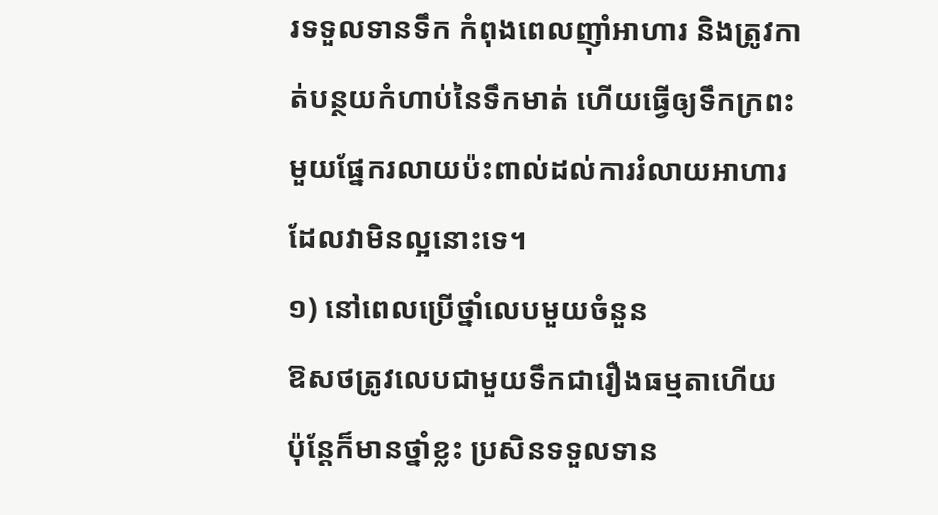រទទួលទានទឹក កំពុងពេលញុាំអាហារ និងត្រូវកាត់បន្ថយកំហាប់នៃទឹកមាត់ ហើយធ្វើឲ្យទឹកក្រពះមួយផ្នែករលាយប៉ះពាល់ដល់ការរំលាយអាហារ ដែលវាមិនល្អនោះទេ។
១) នៅពេលប្រើថ្នាំលេបមួយចំនួន
ឱសថត្រូវលេបជាមួយទឹកជារឿងធម្មតាហើយ ប៉ុន្តែក៏មានថ្នាំខ្លះ ប្រសិនទទួលទាន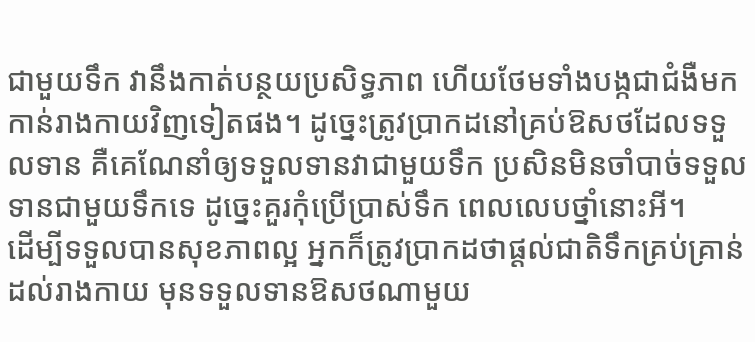ជាមួយទឹក វានឹងកាត់បន្ថយប្រសិទ្ធភាព ហើយថែមទាំងបង្កជាជំងឺមកកាន់រាងកាយវិញទៀតផង។ ដូច្នេះត្រូវប្រាកដនៅគ្រប់ឱសថដែលទទួលទាន គឺគេណែនាំឲ្យទទួលទានវាជាមួយទឹក ប្រសិនមិនចាំបាច់ទទួលទានជាមួយទឹកទេ ដូច្នេះគួរកុំប្រើប្រាស់ទឹក ពេលលេបថ្នាំនោះអី។
ដើម្បីទទួលបានសុខភាពល្អ អ្នកក៏ត្រូវប្រាកដថាផ្តល់ជាតិទឹកគ្រប់គ្រាន់ដល់រាងកាយ មុនទទួលទានឱសថណាមួយ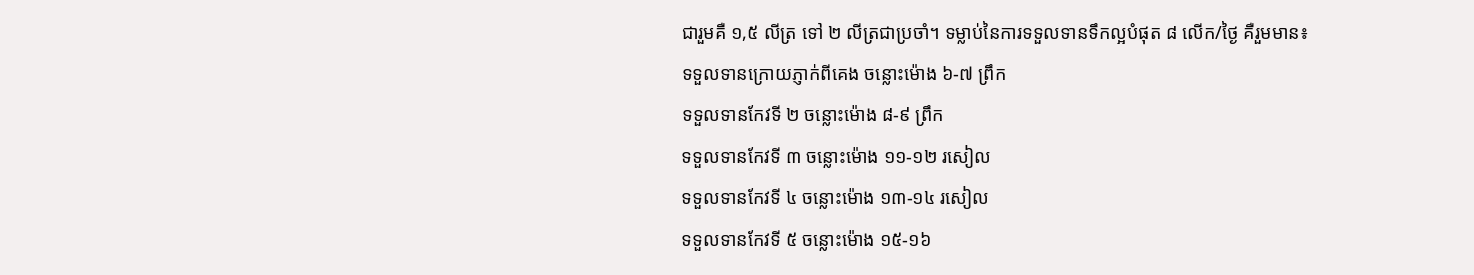ជារួមគឺ ១,៥ លីត្រ ទៅ ២ លីត្រជាប្រចាំ។ ទម្លាប់នៃការទទួលទានទឹកល្អបំផុត ៨ លើក/ថ្ងៃ គឺរួមមាន៖
ទទួលទានក្រោយភ្ញាក់ពីគេង ចន្លោះម៉ោង ៦-៧ ព្រឹក
ទទួលទានកែវទី ២ ចន្លោះម៉ោង ៨-៩ ព្រឹក
ទទួលទានកែវទី ៣ ចន្លោះម៉ោង ១១-១២ រសៀល
ទទួលទានកែវទី ៤ ចន្លោះម៉ោង ១៣-១៤ រសៀល
ទទួលទានកែវទី ៥ ចន្លោះម៉ោង ១៥-១៦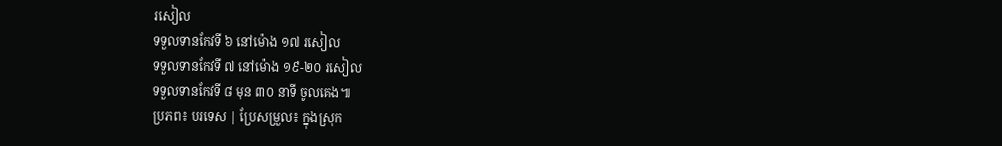រសៀល
ទទួលទានកែវទី ៦ នៅម៉ោង ១៧ រសៀល
ទទួលទានកែវទី ៧ នៅម៉ោង ១៩-២០ រសៀល
ទទួលទានកែវទី ៨ មុន ៣០ នាទី ចូលគេង៕
ប្រភព៖ បរទេស | ប្រែសម្រួល៖ ក្នុងស្រុក